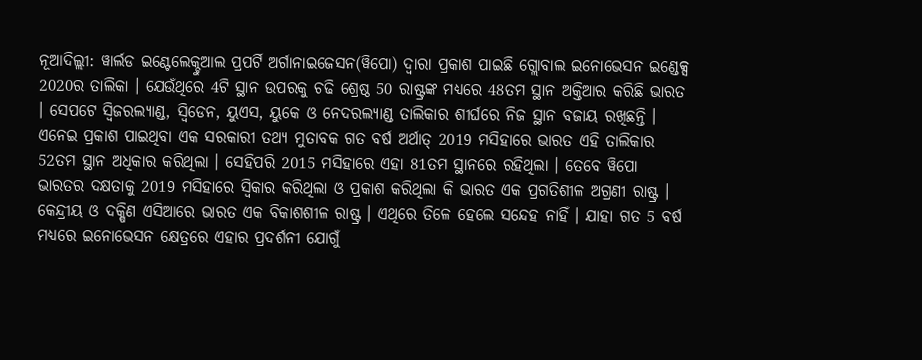ନୂଆଦିଲ୍ଲୀ: ୱାର୍ଲଡ ଇଣ୍ଟେଲେକ୍ଚୁଆଲ ପ୍ରପର୍ଟି ଅର୍ଗାନାଇଜେସନ(ୱିପୋ) ଦ୍ବାରା ପ୍ରକାଶ ପାଇଛି ଗ୍ଲୋବାଲ ଇନୋଭେସନ ଇଣ୍ଡେକ୍ସ 2020ର ତାଲିକା । ଯେଉଁଥିରେ 4ଟି ସ୍ଥାନ ଉପରକୁ ଚଢି ଶ୍ରେଷ୍ଠ 50 ରାଷ୍ଟ୍ରଙ୍କ ମଧ୍ୟରେ 48ତମ ସ୍ଥାନ ଅକ୍ତିଆର କରିଛି ଭାରତ । ସେପଟେ ସ୍ବିଜରଲ୍ୟାଣ୍ଡ, ସ୍ବିଡେନ, ୟୁଏସ, ୟୁକେ ଓ ନେଦରଲ୍ୟାଣ୍ଡ ତାଲିକାର ଶୀର୍ଘରେ ନିଜ ସ୍ଥାନ ବଜାୟ ରଖିଛନ୍ତି ।
ଏନେଇ ପ୍ରକାଶ ପାଇଥିବା ଏକ ସରକାରୀ ତଥ୍ୟ ମୁତାବକ ଗତ ବର୍ଷ ଅର୍ଥାତ୍ 2019 ମସିହାରେ ଭାରତ ଏହି ତାଲିକାର 52ତମ ସ୍ଥାନ ଅଧିକାର କରିଥିଲା । ସେହିପରି 2015 ମସିହାରେ ଏହା 81ତମ ସ୍ଥାନରେ ରହିଥିଲା । ତେବେ ୱିପୋ ଭାରତର ଦକ୍ଷତାକୁ 2019 ମସିହାରେ ସ୍ବିକାର କରିଥିଲା ଓ ପ୍ରକାଶ କରିଥିଲା କି ଭାରତ ଏକ ପ୍ରଗତିଶୀଳ ଅଗ୍ରଣୀ ରାଷ୍ଟ୍ର । କେନ୍ଦ୍ରୀୟ ଓ ଦକ୍ଷିଣ ଏସିଆରେ ଭାରତ ଏକ ବିକାଶଶୀଳ ରାଷ୍ଟ୍ର । ଏଥିରେ ତିଳେ ହେଲେ ସନ୍ଦେହ ନାହିଁ । ଯାହା ଗତ 5 ବର୍ଷ ମଧ୍ୟରେ ଇନୋଭେସନ କ୍ଷେତ୍ରରେ ଏହାର ପ୍ରଦର୍ଶନୀ ଯୋଗୁଁ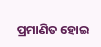ପ୍ରମାଣିତ ହୋଇ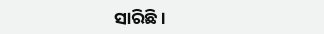ସାରିଛି ।